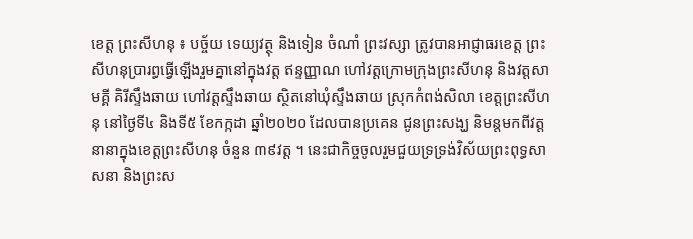ខេត្ត ព្រះសីហនុ ៖ បច្ច័យ ទេយ្យវត្ថុ និងទៀន ចំណាំ ព្រះវស្សា ត្រូវបានអាជ្ញាធរខេត្ត ព្រះសីហនុប្រារព្ធធ្វើឡើងរួមគ្នានៅក្នុងវត្ត ឥន្ទញ្ញាណ ហៅវត្តក្រោមក្រុងព្រះសីហនុ និងវត្តសាមគ្គី គិរីស្ទឹងឆាយ ហៅវត្តស្ទឹងឆាយ ស្ថិតនៅឃុំស្ទឹងឆាយ ស្រុកកំពង់សិលា ខេត្តព្រះសីហនុ នៅថ្ងៃទី៤ និងទី៥ ខែកក្កដា ឆ្នាំ២០២០ ដែលបានប្រគេន ជូនព្រះសង្ឃ និមន្តមកពីវត្តនានាក្នុងខេត្តព្រះសីហនុ ចំនួន ៣៩វត្ត ។ នេះជាកិច្ចចូលរួមជួយទ្រទ្រង់វិស័យព្រះពុទ្ធសាសនា និងព្រះស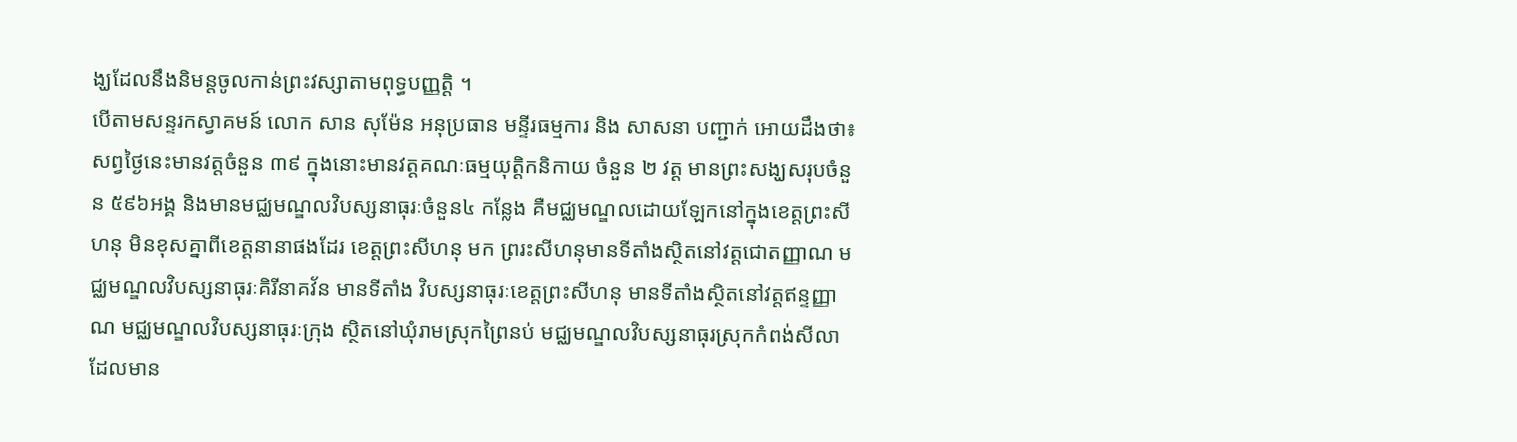ង្ឃដែលនឹងនិមន្តចូលកាន់ព្រះវស្សាតាមពុទ្ធបញ្ញត្តិ ។
បើតាមសន្ទរកស្វាគមន៍ លោក សាន សុម៉ែន អនុប្រធាន មន្ទីរធម្មការ និង សាសនា បញ្ជាក់ អោយដឹងថា៖ សព្វថ្ងៃនេះមានវត្តចំនួន ៣៩ ក្នុងនោះមានវត្តគណៈធម្មយុត្តិកនិកាយ ចំនួន ២ វត្ត មានព្រះសង្ឃសរុបចំនួន ៥៩៦អង្គ និងមានមជ្ឈមណ្ឌលវិបស្សនាធុរៈចំនួន៤ កន្លែង គឺមជ្ឈមណ្ឌលដោយឡែកនៅក្នុងខេត្តព្រះសីហនុ មិនខុសគ្នាពីខេត្តនានាផងដែរ ខេត្តព្រះសីហនុ មក ព្ររះសីហនុមានទីតាំងស្ថិតនៅវត្តជោតញ្ញាណ មជ្ឈមណ្ឌលវិបស្សនាធុរៈគិរីនាគវ័ន មានទីតាំង វិបស្សនាធុរៈខេត្តព្រះសីហនុ មានទីតាំងស្ថិតនៅវត្តឥន្ទញ្ញាណ មជ្ឈមណ្ឌលវិបស្សនាធុរៈក្រុង ស្ថិតនៅឃុំរាមស្រុកព្រៃនប់ មជ្ឈមណ្ឌលវិបស្សនាធុរស្រុកកំពង់សីលា ដែលមាន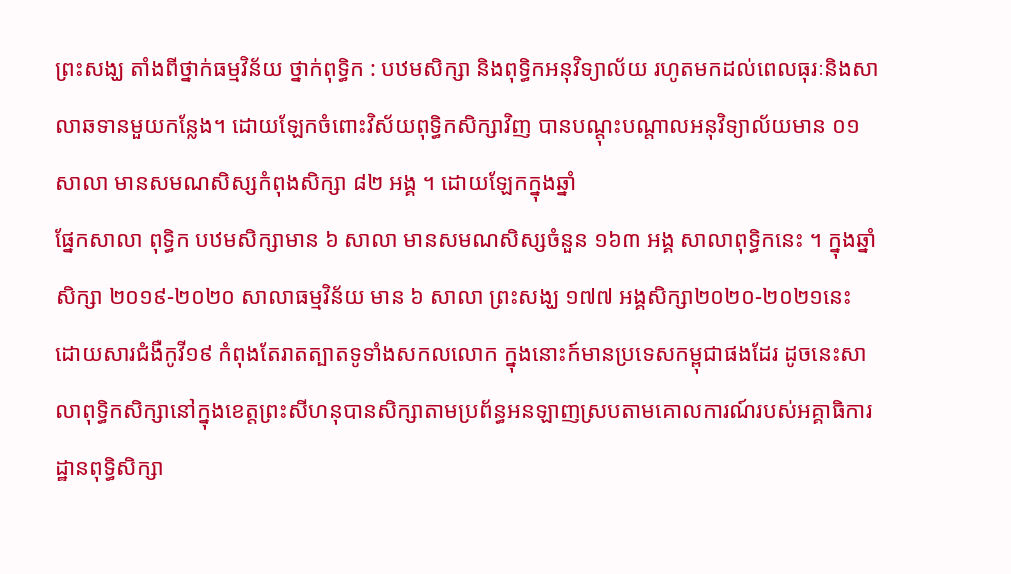ព្រះសង្ឃ តាំងពីថ្នាក់ធម្មវិន័យ ថ្នាក់ពុទ្ធិក : បឋមសិក្សា និងពុទ្ធិកអនុវិទ្យាល័យ រហូតមកដល់ពេលធុរៈនិងសាលាឆទានមួយកន្លែង។ ដោយឡែកចំពោះវិស័យពុទ្ធិកសិក្សាវិញ បានបណ្តុះបណ្តាលអនុវិទ្យាល័យមាន ០១សាលា មានសមណសិស្សកំពុងសិក្សា ៨២ អង្គ ។ ដោយឡែកក្នុងឆ្នាំ
ផ្នែកសាលា ពុទ្ធិក បឋមសិក្សាមាន ៦ សាលា មានសមណសិស្សចំនួន ១៦៣ អង្គ សាលាពុទ្ធិកនេះ ។ ក្នុងឆ្នាំសិក្សា ២០១៩-២០២០ សាលាធម្មវិន័យ មាន ៦ សាលា ព្រះសង្ឃ ១៧៧ អង្គសិក្សា២០២០-២០២១នេះ ដោយសារជំងឺកូវី១៩ កំពុងតែរាតត្បាតទូទាំងសកលលោក ក្នុងនោះក៍មានប្រទេសកម្ពុជាផងដែរ ដូចនេះសាលាពុទ្ធិកសិក្សានៅក្នុងខេត្តព្រះសីហនុបានសិក្សាតាមប្រព័ន្ធអនឡាញស្របតាមគោលការណ៍របស់អគ្គាធិការដ្ឋានពុទ្ធិសិក្សា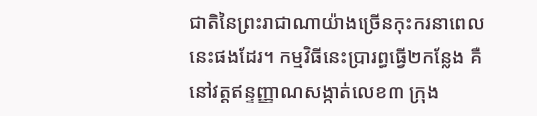ជាតិនៃព្រះរាជាណាយ៉ាងច្រើនកុះករនាពេលនេះផងដែរ។ កម្មវិធីនេះប្រារព្ធធ្វើ២កន្លែង គឺនៅវត្តឥន្ទញ្ញាណសង្កាត់លេខ៣ ក្រុង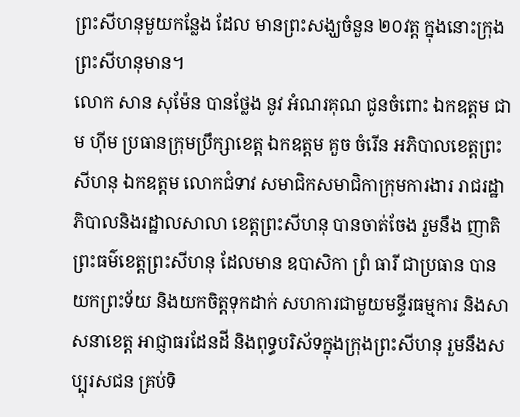ព្រះសីហនុមួយកន្លែង ដែល មានព្រះសង្ឃចំនួន ២០វត្ត ក្នុងនោះក្រុងព្រះសីហនុមាន។
លោក សាន សុម៉ែន បានថ្លែង នូវ អំណរគុណ ជូនចំពោះ ឯកឧត្តម ជាម ហ៊ីម ប្រធានក្រុមប្រឹក្សាខេត្ត ឯកឧត្តម គួច ចំរើន អភិបាលខេត្តព្រះសីហនុ ឯកឧត្តម លោកជំទាវ សមាជិកសមាជិកាក្រុមការងារ រាជរដ្ឋាភិបាលនិងរដ្ឋាលសាលា ខេត្តព្រះសីហនុ បានចាត់ចែង រួមនឹង ញាតិព្រះធម៌ខេត្តព្រះសីហនុ ដែលមាន ឧបាសិកា ព្រំ ធារី ជាប្រធាន បានយកព្រះទ័យ និងយកចិត្តទុកដាក់ សហការជាមួយមន្ទីរធម្មការ និងសាសនាខេត្ត អាជ្ញាធរដែនដី និងពុទ្ធបរិស័ទក្នុងក្រុងព្រះសីហនុ រួមនឹងសប្បុរសជន គ្រប់ទិ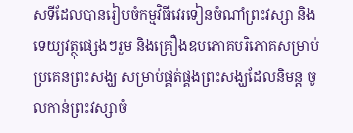សទីដែលបានរៀបចំកម្មវិធីវេរទៀនចំណាំព្រះវស្សា និងទេយ្យវត្ថុផ្សេងៗរួម និងគ្រឿងឧបភោគបរិភោគសម្រាប់ប្រគេនព្រះសង្ឃ សម្រាប់ផ្គត់ផ្គងព្រះសង្ឃដែលនិមន្ត ចូលកាន់ព្រះវស្សាចំ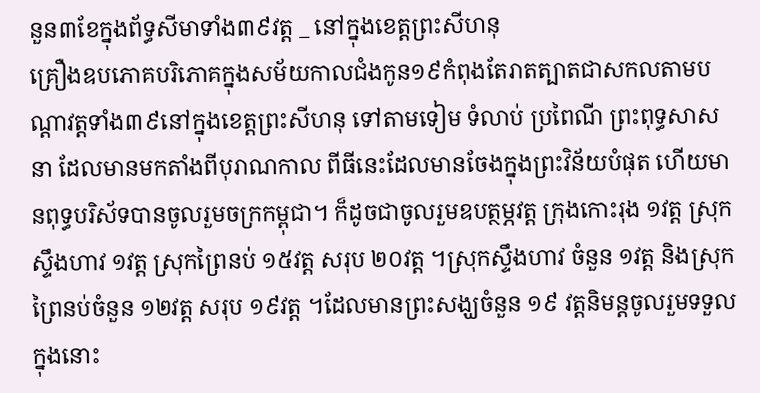នួន៣ខែក្នុងព័ទ្ធសីមាទាំង៣៩វត្ត _ នៅក្នុងខេត្តព្រះសីហនុ
គ្រឿងឧបភោគបរិភោគក្នុងសម័យកាលជំងកូន១៩កំពុងតែរាតត្បាតជាសកលតាមបណ្តាវត្តទាំង៣៩នៅក្នុងខេត្តព្រះសីហនុ ទៅតាមទៀម ទំលាប់ ប្រពៃណី ព្រះពុទ្ធសាសនា ដែលមានមកតាំងពីបុរាណកាល ពីធីនេះដែលមានចែងក្នុងព្រះវិន័យបំផុត ហើយមានពុទ្ធបរិស័ទបានចូលរួមចក្រកម្ពុជា។ ក៏ដូចជាចូលរួមឧបត្ថម្ភវត្ត ក្រុងកោះរុង ១វត្ត ស្រុកស្ទឹងហាវ ១វត្ត ស្រុកព្រៃនប់ ១៥វត្ត សរុប ២០វត្ត ។ស្រុកស្ទឹងហាវ ចំនួន ១វត្ត និងស្រុកព្រៃនប់ចំនួន ១២វត្ត សរុប ១៩វត្ត ។ដែលមានព្រះសង្ឃចំនួន ១៩ វត្តនិមន្តចូលរួមទទួល ក្នុងនោះ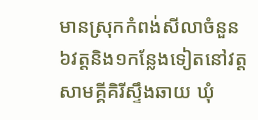មានស្រុកកំពង់សីលាចំនួន ៦វត្តនិង១កន្លែងទៀតនៅវត្តសាមគ្គីគិរីស្ទឹងឆាយ ឃុំ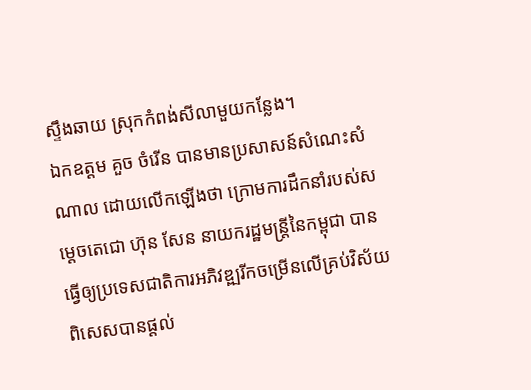ស្ទឹងឆាយ ស្រុកកំពង់សីលាមួយកន្លែង។
ឯកឧត្តម គួច ចំរើន បានមានប្រសាសន៍សំណេះសំណាល ដោយលើកឡើងថា ក្រោមការដឹកនាំរបស់សម្តេចតេជោ ហ៊ុន សែន នាយករដ្ឋមន្ត្រីនៃកម្ពុជា បានធ្វើឲ្យប្រទេសជាតិការអភិវឌ្ឍរីកចម្រើនលើគ្រប់វិស័យ ពិសេសបានផ្តល់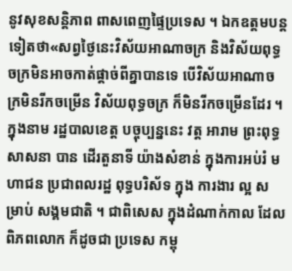នូវសុខសន្តិភាព ពាសពេញផ្ទៃប្រទេស ។ ឯកឧត្តមបន្តទៀតថា«សព្វថ្ងៃនេះវិស័យអាណាចក្រ និងវិស័យពុទ្ធចក្រមិនអាចកាត់ផ្តាច់ពីគ្នាបានទេ បើវិស័យអាណាចក្រមិនរីកចម្រើន វិស័យពុទ្ធចក្រ ក៏មិនរីកចម្រើនដែរ ។
ក្នុងនាម រដ្ឋបាលខេត្ត បច្ចុប្បន្ននេះ វត្ត អារាម ព្រះពុទ្ធសាសនា បាន ដើរតួនាទី យ៉ាងសំខាន់ ក្នុងការអប់រំ មហាជន ប្រជាពលរដ្ឋ ពុទ្ធបរិស័ទ ក្នុង ការងារ ល្អ សម្រាប់ សង្គមជាតិ ។ ជាពិសេស ក្នុងដំណាក់កាល ដែល ពិភពលោក ក៏ដូចជា ប្រទេស កម្ពុ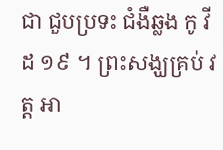ជា ជួបប្រទះ ជំងឺឆ្លង កូ វីដ ១៩ ។ ព្រះសង្ឃគ្រប់ វត្ត អា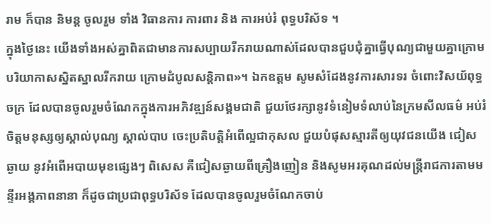រាម ក៏បាន និមន្ត ចូលរួម ទាំង វិធានការ ការពារ និង ការអប់រំ ពុទ្ធបរិស័ទ ។
ក្នុងថ្ងៃនេះ យើងទាំងអស់គ្នាពិតជាមានការសប្បាយរីករាយណាស់ដែលបានជួបជុំគ្នាធ្វើបុណ្យជាមួយគ្នាក្រោមបរិយាកាសស្និតស្នាលរីករាយ ក្រោមដំបូលសន្តិភាព»។ ឯកឧត្តម សូមសំដែងនូវការសារទរ ចំពោះវិសយ័ពុទ្ធចក្រ ដែលបានចូលរួមចំណែកក្នុងការអភិវឌ្ឍន៍សង្គមជាតិ ជួយថែរក្សានូវទំនៀមទំលាប់នៃក្រមសីលធម៌ អប់រំចិត្តមនុស្សឲ្យស្គាល់បុណ្យ ស្គាល់បាប ចេះប្រតិបត្តិអំពើល្អជាកុសល ជួយបំផុសស្មារតីឲ្យយុវជនយើង ជៀសឆ្ងាយ នូវអំពើអបាយមុខផ្សេងៗ ពិសេស គឺជៀសឆ្ងាយពីគ្រឿងញៀន និងសូមអរគុណដល់មន្ត្រីរាជការតាមមន្ទីរអង្គភាពនានា ក៏ដូចជាប្រជាពុទ្ធបរិស័ទ ដែលបានចូលរួមចំណែកចាប់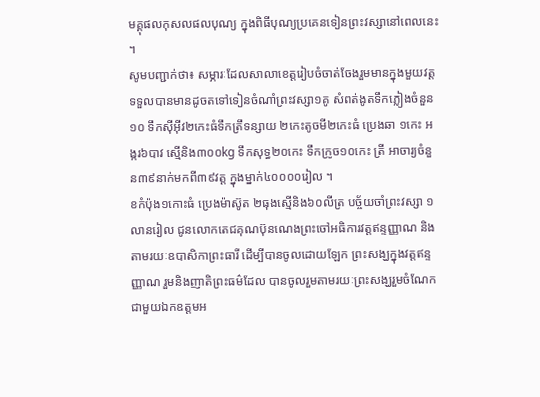មគ្គុផលកុសលផលបុណ្យ ក្នុងពិធីបុណ្យប្រគេនទៀនព្រះវស្សានៅពេលនេះ ។
សូមបញ្ជាក់ថា៖ សម្ភារៈដែលសាលាខេត្តរៀបចំចាត់ចែងរួមមានក្នុងមួយវត្តទទួលបានមានដូចតទៅទៀនចំណាំព្រះវស្សា១គូ សំពត់ងូតទឹកភ្លៀងចំនួន ១០ ទឹកស៊ីអ៊ីវ២កេះធំទឹកត្រឹទន្សាយ ២កេះតូចមី២កេះធំ ប្រេងឆា ១កេះ អង្ករ៦បាវ ស្មើនិង៣០០kg ទឹកសុទ្ធ២០កេះ ទឹកក្រូច១០កេះ ត្រី អាចារ្យចំនួន៣៩នាក់មកពី៣៩វត្ត ក្នុងម្នាក់៤០០០០រៀល ។
ខកំប៉ុង១កោះធំ ប្រេងម៉ាស៊ូត ២ធុងស្មើនិង៦០លីត្រ បច្ច័យចាំព្រះវស្សា ១លានរៀល ជូនលោកតេជគុណប៊ុនណេងព្រះចៅអធិការវត្តឥន្ទញ្ញាណ និងតាមរយៈឧបាសិកាព្រះធារី ដើម្បីបានចូលដោយឡែក ព្រះសង្ឃក្នុងវត្តឥន្ទញ្ញាណ រួមនិងញាតិព្រះធម៌ដែល បានចូលរួមតាមរយៈព្រះសង្ឃរួមចំណែកជាមួយឯកឧត្តមអ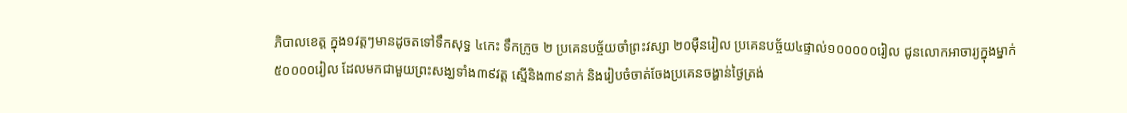ភិបាលខេត្ត ក្នុង១វត្តៗមានដូចតទៅទឹកសុទ្ធ ៤កេះ ទឹកក្រូច ២ ប្រគេនបច្ច័យចាំព្រះវស្សា ២០ម៉ឺនរៀល ប្រគេនបច្ច័យ៤ផ្ទាល់១០០០០០រៀល ជូនលោកអាចារ្យក្នុងម្នាក់៥០០០០រៀល ដែលមកជាមួយព្រះសង្ឃទាំង៣៩វត្ត ស្មើនិង៣៩នាក់ និងរៀបចំចាត់ចែងប្រគេនចង្ហាន់ថ្ងៃត្រង់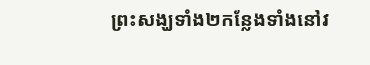ព្រះសង្ឃទាំង២កន្លែងទាំងនៅវ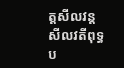ត្តសីលវន្ត សីលវតីពុទ្ធប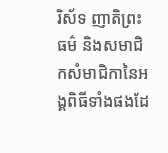រិស័ទ ញាតិព្រះធម៌ និងសមាជិកសំមាជិកានៃអង្គពិធីទាំងផងដែ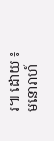រ៕ ដោយ ៖ មនោរាហ៍